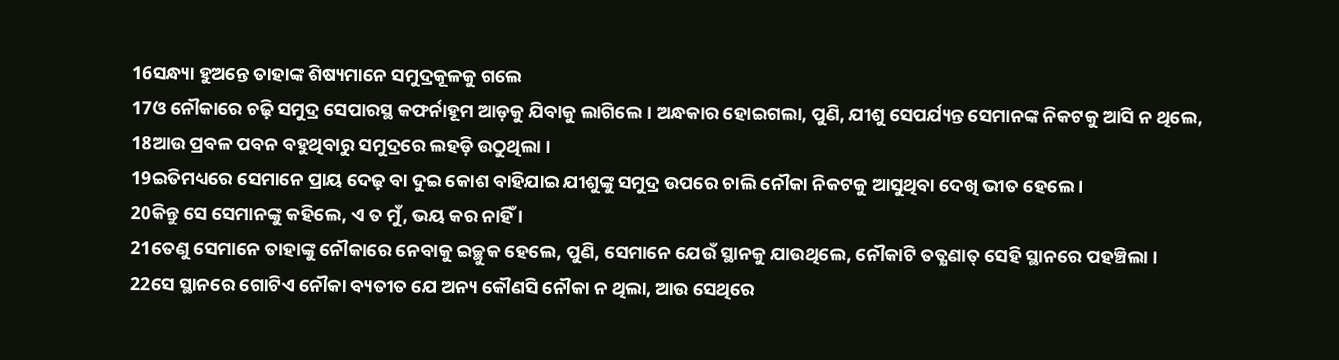16ସନ୍ଧ୍ୟା ହୁଅନ୍ତେ ତାହାଙ୍କ ଶିଷ୍ୟମାନେ ସମୁଦ୍ରକୂଳକୁ ଗଲେ
17ଓ ନୌକାରେ ଚଢ଼ି ସମୁଦ୍ର ସେପାରସ୍ଥ କଫର୍ନାହୂମ ଆଡ଼କୁ ଯିବାକୁ ଲାଗିଲେ । ଅନ୍ଧକାର ହୋଇଗଲା, ପୁଣି, ଯୀଶୁ ସେପର୍ଯ୍ୟନ୍ତ ସେମାନଙ୍କ ନିକଟକୁ ଆସି ନ ଥିଲେ,
18ଆଉ ପ୍ରବଳ ପବନ ବହୁଥିବାରୁ ସମୁଦ୍ରରେ ଲହଡ଼ି ଉଠୁଥିଲା ।
19ଇତିମଧ୍ୟରେ ସେମାନେ ପ୍ରାୟ ଦେଢ଼ ବା ଦୁଇ କୋଶ ବାହିଯାଇ ଯୀଶୁଙ୍କୁ ସମୁଦ୍ର ଉପରେ ଚାଲି ନୌକା ନିକଟକୁ ଆସୁଥିବା ଦେଖି ଭୀତ ହେଲେ ।
20କିନ୍ତୁ ସେ ସେମାନଙ୍କୁ କହିଲେ, ଏ ତ ମୁଁ, ଭୟ କର ନାହିଁ ।
21ତେଣୁ ସେମାନେ ତାହାଙ୍କୁ ନୌକାରେ ନେବାକୁ ଇଚ୍ଛୁକ ହେଲେ, ପୁଣି, ସେମାନେ ଯେଉଁ ସ୍ଥାନକୁ ଯାଉଥିଲେ, ନୌକାଟି ତତ୍କ୍ଷଣାତ୍ ସେହି ସ୍ଥାନରେ ପହଞ୍ଚିଲା ।
22ସେ ସ୍ଥାନରେ ଗୋଟିଏ ନୌକା ବ୍ୟତୀତ ଯେ ଅନ୍ୟ କୌଣସି ନୌକା ନ ଥିଲା, ଆଉ ସେଥିରେ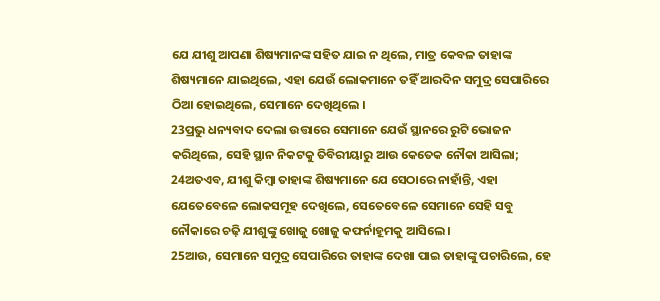ଯେ ଯୀଶୁ ଆପଣା ଶିଷ୍ୟମାନଙ୍କ ସହିତ ଯାଇ ନ ଥିଲେ, ମାତ୍ର କେବଳ ତାହାଙ୍କ ଶିଷ୍ୟମାନେ ଯାଇଥିଲେ, ଏହା ଯେଉଁ ଲୋକମାନେ ତହିଁ ଆରଦିନ ସମୁଦ୍ର ସେପାରିରେ ଠିଆ ହୋଇଥିଲେ, ସେମାନେ ଦେଖିଥିଲେ ।
23ପ୍ରଭୁ ଧନ୍ୟବାଦ ଦେଲା ଉତ୍ତାରେ ସେମାନେ ଯେଉଁ ସ୍ଥାନରେ ରୁଟି ଭୋଜନ କରିଥିଲେ, ସେହି ସ୍ଥାନ ନିକଟକୁ ତିବିରୀୟାରୁ ଆଉ କେତେକ ନୌକା ଆସିଲା;
24ଅତଏବ, ଯୀଶୁ କିମ୍ବା ତାହାଙ୍କ ଶିଷ୍ୟମାନେ ଯେ ସେଠାରେ ନାହାଁନ୍ତି, ଏହା ଯେତେବେଳେ ଲୋକସମୂହ ଦେଖିଲେ, ସେତେବେଳେ ସେମାନେ ସେହି ସବୁ ନୌକାରେ ଚଢ଼ି ଯୀଶୁଙ୍କୁ ଖୋଜୁ ଖୋଜୁ କଫର୍ନାହୂମକୁ ଆସିଲେ ।
25ଆଉ, ସେମାନେ ସମୁଦ୍ର ସେପାରିରେ ତାହାଙ୍କ ଦେଖା ପାଇ ତାହାଙ୍କୁ ପଚାରିଲେ, ହେ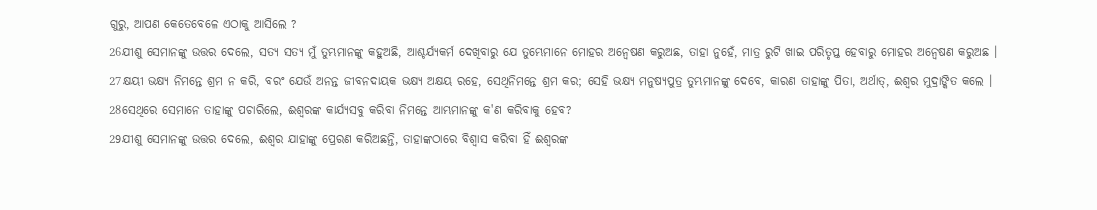ଗୁରୁ, ଆପଣ କେତେବେଳେ ଏଠାକୁ ଆସିଲେ ?
26ଯୀଶୁ ସେମାନଙ୍କୁ ଉତ୍ତର ଦେଲେ, ସତ୍ୟ ସତ୍ୟ ମୁଁ ତୁମ୍ଭମାନଙ୍କୁ କହୁଅଛି, ଆଶ୍ଚର୍ଯ୍ୟକର୍ମ ଦେଖିବାରୁ ଯେ ତୁମ୍ଭେମାନେ ମୋହର ଅନ୍ୱେଷଣ କରୁଅଛ, ତାହା ନୁହେଁ, ମାତ୍ର ରୁଟି ଖାଇ ପରିତୃପ୍ତ ହେବାରୁ ମୋହର ଅନ୍ୱେଷଣ କରୁଅଛ ।
27କ୍ଷୟୀ ଭକ୍ଷ୍ୟ ନିମନ୍ତେ ଶ୍ରମ ନ କରି, ବରଂ ଯେଉଁ ଅନନ୍ତ ଜୀବନଦାୟକ ଭକ୍ଷ୍ୟ ଅକ୍ଷୟ ରହେ, ସେଥିନିମନ୍ତେ ଶ୍ରମ କର; ସେହି ଭକ୍ଷ୍ୟ ମନୁଷ୍ୟପୁତ୍ର ତୁମ୍ଭମାନଙ୍କୁ ଦେବେ, କାରଣ ତାହାଙ୍କୁ ପିତା, ଅର୍ଥାତ୍, ଈଶ୍ୱର ମୁଦ୍ରାଙ୍କିତ କଲେ ।
28ସେଥିରେ ସେମାନେ ତାହାଙ୍କୁ ପଚାରିଲେ, ଈଶ୍ୱରଙ୍କ କାର୍ଯ୍ୟସବୁ କରିବା ନିମନ୍ତେ ଆମ୍ଭମାନଙ୍କୁ କ'ଣ କରିବାକୁ ହେବ?
29ଯୀଶୁ ସେମାନଙ୍କୁ ଉତ୍ତର ଦେଲେ, ଈଶ୍ୱର ଯାହାଙ୍କୁ ପ୍ରେରଣ କରିଅଛନ୍ତି, ତାହାଙ୍କଠାରେ ବିଶ୍ୱାସ କରିବା ହିଁ ଈଶ୍ୱରଙ୍କ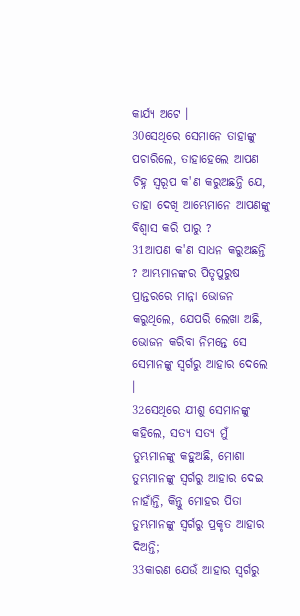କାର୍ଯ୍ୟ ଅଟେ ।
30ସେଥିରେ ସେମାନେ ତାହାଙ୍କୁ ପଚାରିଲେ, ତାହାହେଲେ ଆପଣ ଚିହ୍ନ ସ୍ୱରୂପ କ'ଣ କରୁଅଛନ୍ତି ଯେ, ତାହା ଦେଖି ଆମ୍ଭେମାନେ ଆପଣଙ୍କୁ ବିଶ୍ୱାସ କରି ପାରୁ ?
31ଆପଣ କ'ଣ ସାଧନ କରୁଅଛନ୍ତି ? ଆମ୍ଭମାନଙ୍କର ପିତୃପୁରୁଷ ପ୍ରାନ୍ତରରେ ମାନ୍ନା ଭୋଜନ କରୁଥିଲେ, ଯେପରି ଲେଖା ଅଛି, ଭୋଜନ କରିବା ନିମନ୍ତେ ସେ ସେମାନଙ୍କୁ ସ୍ୱର୍ଗରୁ ଆହାର ଦେଲେ ।
32ସେଥିରେ ଯୀଶୁ ସେମାନଙ୍କୁ କହିଲେ, ସତ୍ୟ ସତ୍ୟ ମୁଁ ତୁମ୍ଭମାନଙ୍କୁ କହୁଅଛି, ମୋଶା ତୁମ୍ଭମାନଙ୍କୁ ସ୍ୱର୍ଗରୁ ଆହାର ଦେଇ ନାହାଁନ୍ତି, କିନ୍ତୁ ମୋହର ପିତା ତୁମ୍ଭମାନଙ୍କୁ ସ୍ୱର୍ଗରୁ ପ୍ରକୃତ ଆହାର ଦିଅନ୍ତି;
33କାରଣ ଯେଉଁ ଆହାର ସ୍ୱର୍ଗରୁ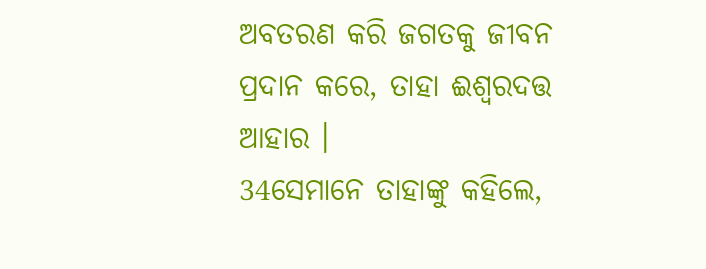ଅବତରଣ କରି ଜଗତକୁ ଜୀବନ ପ୍ରଦାନ କରେ, ତାହା ଈଶ୍ୱରଦତ୍ତ ଆହାର ।
34ସେମାନେ ତାହାଙ୍କୁ କହିଲେ,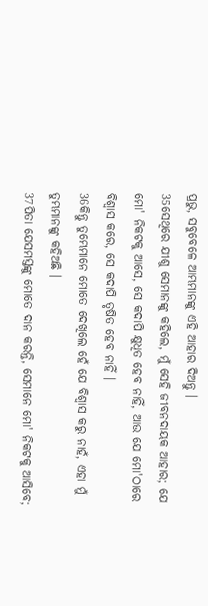ପ୍ରଭୁ, ସବୁବେଳେ ଆମ୍ଭମାନଙ୍କୁ ଏହି ଆହାର ଦିଅନ୍ତୁ ।
35ସେଥିରେ ଯୀଶୁ ସେମାନଙ୍କୁ କହିଲେ, ମୁଁ ସେହି ଜୀବନଦାୟକ ଆହାର; ଯେ ମୋ' ନିକଟକୁ ଆସେ, ସେ କଦାପି କ୍ଷୁଧିତ ହେବ ନାହିଁ, ଆଉ ଯେ ମୋ'ଠାରେ ବିଶ୍ୱାସ କରେ, ସେ କଦାପି ତୃଷିତ ହେବ ନାହିଁ ।
36କିନ୍ତୁ ତୁମ୍ଭେମାନେ ମୋତେ ଦେଖିଲେ ହେଁ ଯେ ବିଶ୍ୱାସ କରୁ ନାହଁ, ଏହା ମୁଁ ତୁମ୍ଭମାନଙ୍କୁ କହିଅଛି ।
37ପିତା ଯେସମସ୍ତଙ୍କୁ ମୋତେ ଦାନ କରନ୍ତି, ସେମାନେ ମୋ' ନିକଟକୁ ଆସିବେ;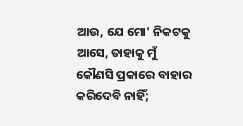ଆଉ, ଯେ ମୋ' ନିକଟକୁ ଆସେ, ତାହାକୁ ମୁଁ କୌଣସି ପ୍ରକାରେ ବାହାର କରିଦେବି ନାହିଁ;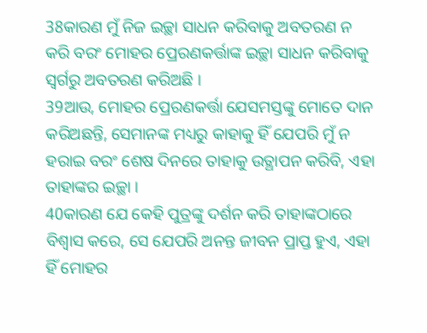38କାରଣ ମୁଁ ନିଜ ଇଚ୍ଛା ସାଧନ କରିବାକୁ ଅବତରଣ ନ କରି ବରଂ ମୋହର ପ୍ରେରଣକର୍ତ୍ତାଙ୍କ ଇଚ୍ଛା ସାଧନ କରିବାକୁ ସ୍ୱର୍ଗରୁ ଅବତରଣ କରିଅଛି ।
39ଆଉ, ମୋହର ପ୍ରେରଣକର୍ତ୍ତା ଯେସମସ୍ତଙ୍କୁ ମୋତେ ଦାନ କରିଅଛନ୍ତି, ସେମାନଙ୍କ ମଧ୍ୟରୁ କାହାକୁ ହିଁ ଯେପରି ମୁଁ ନ ହରାଇ ବରଂ ଶେଷ ଦିନରେ ତାହାକୁ ଉତ୍ଥାପନ କରିବି, ଏହା ତାହାଙ୍କର ଇଚ୍ଛା ।
40କାରଣ ଯେ କେହି ପୁତ୍ରଙ୍କୁ ଦର୍ଶନ କରି ତାହାଙ୍କଠାରେ ବିଶ୍ୱାସ କରେ, ସେ ଯେପରି ଅନନ୍ତ ଜୀବନ ପ୍ରାପ୍ତ ହୁଏ, ଏହା ହିଁ ମୋହର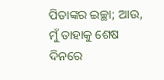ପିତାଙ୍କର ଇଚ୍ଛା; ଆଉ, ମୁଁ ତାହାକୁ ଶେଷ ଦିନରେ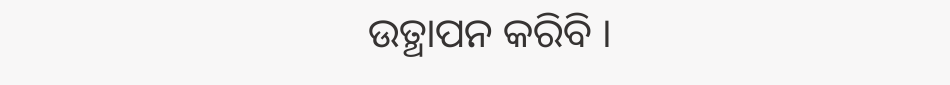ଉତ୍ଥାପନ କରିବି ।